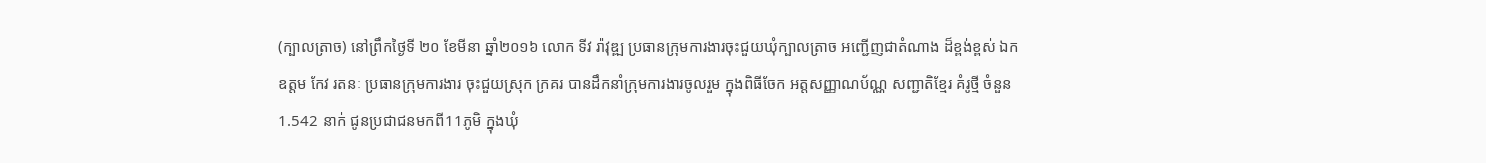(ក្បាលត្រាច) នៅព្រឹកថ្ងៃទី ២០ ខែមីនា ឆ្នាំ២០១៦ លោក ទីវ រ៉ាវុឌ្ឍ ប្រធានក្រុមការងារចុះជួយឃុំក្បាលត្រាច អញ្ជើញជាតំណាង ដ៏ខ្ពង់ខ្ពស់ ឯកឧត្តម កែវ រតនៈ ប្រធានក្រុមការងារ ចុះជួយស្រុក ក្រគរ បានដឹកនាំក្រុមការងារចូលរួម ក្នុងពិធីចែក អត្តសញ្ញាណប័ណ្ណ សញ្ជាតិខ្មែរ គំរូថ្មី ចំនួន 1.542 នាក់ ជូនប្រជាជនមកពី11ភូមិ ក្នុងឃុំ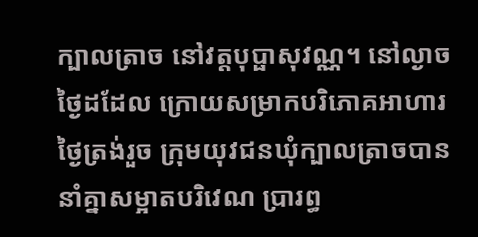ក្បាលត្រាច នៅវត្តបុប្ផាសុវណ្ណ។ នៅល្ងាចថ្ងៃដដែល ក្រោយសម្រាកបរិភោគអាហារថ្ងៃត្រង់រួច ក្រុមយុវជនឃុំក្បាលត្រាចបាន នាំគ្នាសម្អាតបរិវេណ ប្រារព្ធ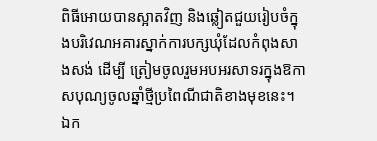ពិធីអោយបានស្អាតវិញ និងឆ្លៀតជួយរៀបចំក្នុងបរិវេណអគារស្នាក់ការបក្សឃុំដែលកំពុងសាងសង់ ដើម្បី ត្រៀមចូលរួមអបអរសាទរក្នុងឱកាសបុណ្យចូលឆ្នាំថ្មីប្រពៃណីជាតិខាងមុខនេះ។
ឯក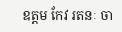ឧត្តម កែវ រតនៈ ចា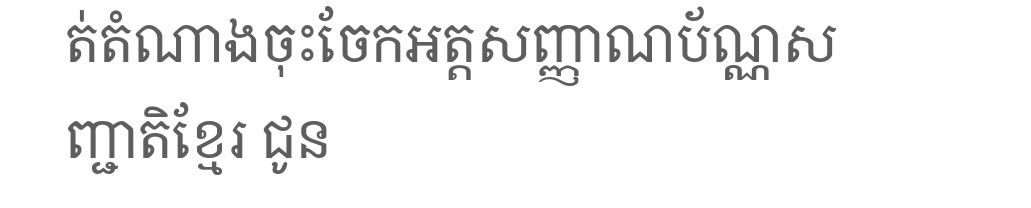ត់តំណាងចុះចែកអត្តសញ្ញាណប័ណ្ណសញ្ជាតិខ្មែរ ជូន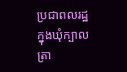ប្រជាពលរដ្ឋ ក្នុងឃុំក្បាលត្រា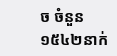ច ចំនួន ១៥៤២នាក់